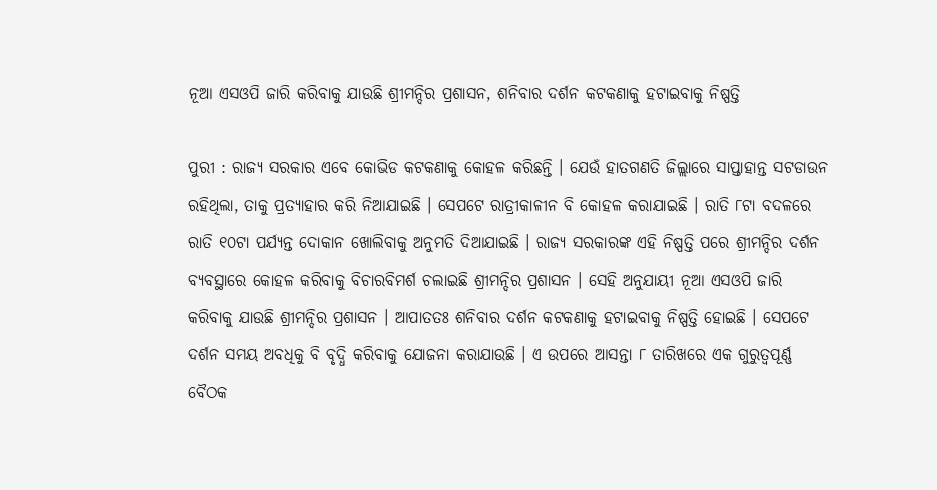ନୂଆ ଏସଓପି ଜାରି କରିବାକୁ ଯାଉଛି ଶ୍ରୀମନ୍ଦିର ପ୍ରଶାସନ, ଶନିବାର ଦର୍ଶନ କଟକଣାକୁ ହଟାଇବାକୁ ନିଷ୍ପତ୍ତି

ପୁରୀ : ରାଜ୍ୟ ସରକାର ଏବେ କୋଭିଡ କଟକଣାକୁ କୋହଳ କରିଛନ୍ତି । ଯେଉଁ ହାତଗଣତି ଜିଲ୍ଲାରେ ସାପ୍ତାହାନ୍ତ ସଟଡାଉନ ରହିଥିଲା, ତାକୁ ପ୍ରତ୍ୟାହାର କରି ନିଆଯାଇଛି । ସେପଟେ ରାତ୍ରୀକାଳୀନ ବି କୋହଳ କରାଯାଇଛି । ରାତି ୮ଟା ବଦଳରେ ରାତି ୧୦ଟା ପର୍ଯ୍ୟନ୍ତ ଦୋକାନ ଖୋଲିବାକୁ ଅନୁମତି ଦିଆଯାଇଛି । ରାଜ୍ୟ ସରକାରଙ୍କ ଏହି ନିଷ୍ପତ୍ତି ପରେ ଶ୍ରୀମନ୍ଦିର ଦର୍ଶନ ବ୍ୟବସ୍ଥାରେ କୋହଳ କରିବାକୁ ବିଚାରବିମର୍ଶ ଚଲାଇଛି ଶ୍ରୀମନ୍ଦିର ପ୍ରଶାସନ । ସେହି ଅନୁଯାୟୀ ନୂଆ ଏସଓପି ଜାରି କରିବାକୁ ଯାଉଛି ଶ୍ରୀମନ୍ଦିର ପ୍ରଶାସନ । ଆପାତତଃ ଶନିବାର ଦର୍ଶନ କଟକଣାକୁ ହଟାଇବାକୁ ନିଷ୍ପତ୍ତି ହୋଇଛି । ସେପଟେ ଦର୍ଶନ ସମୟ ଅବଧିକୁ ବି ବୃଦ୍ଧି କରିବାକୁ ଯୋଜନା କରାଯାଉଛି । ଏ ଉପରେ ଆସନ୍ତା ୮ ତାରିଖରେ ଏକ ଗୁରୁତ୍ୱପୂର୍ଣ୍ଣ ବୈଠକ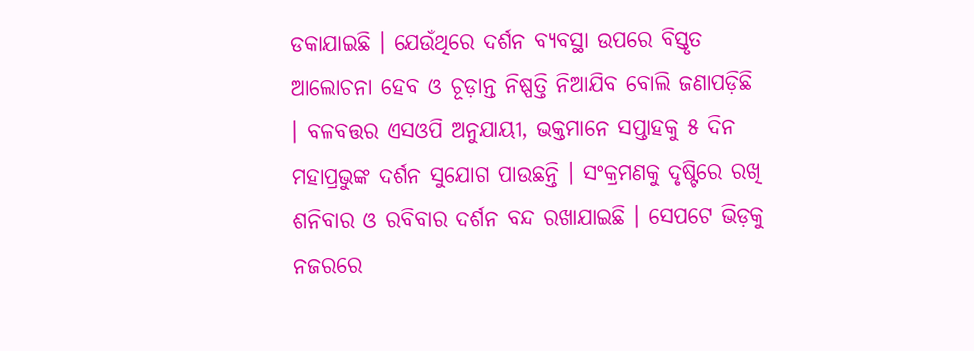ଡକାଯାଇଛି । ଯେଉଁଥିରେ ଦର୍ଶନ ବ୍ୟବସ୍ଥା ଉପରେ ବିସ୍ତୃତ ଆଲୋଚନା ହେବ ଓ ଚୂଡ଼ାନ୍ତ ନିଷ୍ପତ୍ତି ନିଆଯିବ ବୋଲି ଜଣାପଡ଼ିଛି । ବଳବତ୍ତର ଏସଓପି ଅନୁଯାୟୀ, ଭକ୍ତମାନେ ସପ୍ତାହକୁ ୫ ଦିନ ମହାପ୍ରଭୁଙ୍କ ଦର୍ଶନ ସୁଯୋଗ ପାଉଛନ୍ତି । ସଂକ୍ରମଣକୁ ଦୃଷ୍ଟିରେ ରଖି ଶନିବାର ଓ ରବିବାର ଦର୍ଶନ ବନ୍ଦ ରଖାଯାଇଛି । ସେପଟେ ଭିଡ଼କୁ ନଜରରେ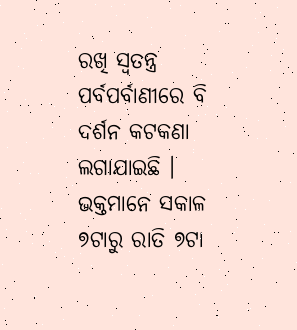ରଖି ସ୍ୱତନ୍ତ୍ର ପର୍ବପର୍ବାଣୀରେ ବି ଦର୍ଶନ କଟକଣା ଲଗାଯାଇଛି । ଭକ୍ତମାନେ ସକାଳ ୭ଟାରୁ ରାତି ୭ଟା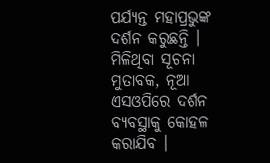ପର୍ଯ୍ୟନ୍ତ ମହାପ୍ରଭୁଙ୍କ ଦର୍ଶନ କରୁଛନ୍ତି । ମିଳିଥିବା ସୂଚନା ମୁତାବକ, ନୂଆ ଏସଓପିରେ ଦର୍ଶନ ବ୍ୟବସ୍ଥାକୁ କୋହଳ କରାଯିବ ।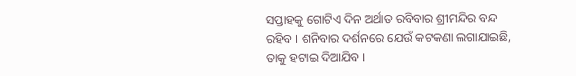ସପ୍ତାହକୁ ଗୋଟିଏ ଦିନ ଅର୍ଥାତ ରବିବାର ଶ୍ରୀମନ୍ଦିର ବନ୍ଦ ରହିବ । ଶନିବାର ଦର୍ଶନରେ ଯେଉଁ କଟକଣା ଲଗାଯାଇଛି, ତାକୁ ହଟାଇ ଦିଆଯିବ ।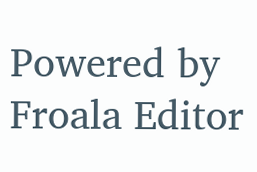Powered by Froala Editor